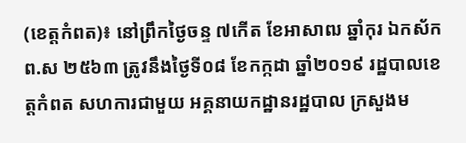(ខេត្តកំពត)៖ នៅព្រឹកថ្ងៃចន្ទ ៧កើត ខែអាសាឍ ឆ្នាំកុរ ឯកស័ក ព.ស ២៥៦៣ ត្រូវនឹងថ្ងៃទី០៨ ខែកក្កដា ឆ្នាំ២០១៩ រដ្ឋបាលខេត្តកំពត សហការជាមួយ អគ្គនាយកដ្ឋានរដ្ឋបាល ក្រសួងម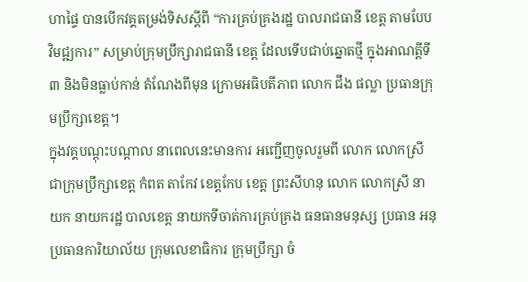ហាផ្ទៃ បានបើកវគ្គតម្រង់ទិសស្តីពី “ការគ្រប់គ្រងរដ្ឋ បាលរាជធានី ខេត្ត តាមបែបវិមជ្ឍការ” សម្រាប់ក្រុមប្រឹក្សារាជធានី ខេត្ត ដែលទើបជាប់ឆ្នោតថ្មី ក្នុងអាណត្តីទី៣ និងមិនធ្លាប់កាន់ តំណែងពីមុន ក្រោមអធិបតីភាព លោក ជឹង ផល្លា ប្រធានក្រុមប្រឹក្សាខេត្ត។
ក្នុងវគ្គបណ្តុះបណ្តាល នាពេលនេះមានការ អញ្ជើញចូលរួមពី លោក លោកស្រី ជាក្រុមប្រឹក្សាខេត្ត កំពត តាកែវ ខេត្តកែប ខេត្ត ព្រះសីហនុ លោក លោកស្រី នាយក នាយករដ្ឋ បាលខេត្ត នាយកទីចាត់ការគ្រប់គ្រង ធនធានមនុស្ស ប្រធាន អនុប្រធានការិយាល័យ ក្រុមលេខាធិការ ក្រុមប្រឹក្សា ចំ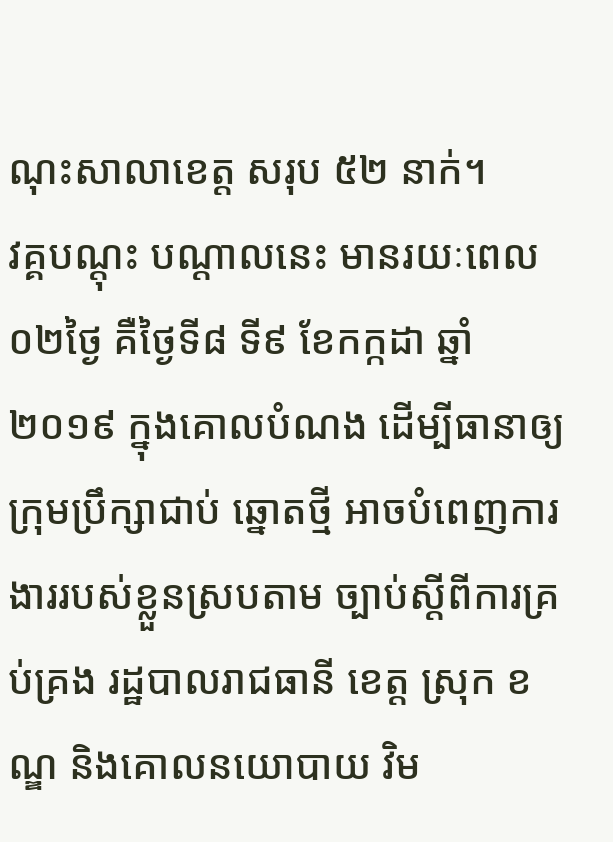ណុះសាលាខេត្ត សរុប ៥២ នាក់។
វគ្គបណ្តុះ បណ្តាលនេះ មានរយៈពេល ០២ថ្ងៃ គឺថ្ងៃទី៨ ទី៩ ខែកក្កដា ឆ្នាំ២០១៩ ក្នុងគោលបំណង ដើម្បីធានាឲ្យ ក្រុមប្រឹក្សាជាប់ ឆ្នោតថ្មី អាចបំពេញការ ងាររបស់ខ្លួនស្របតាម ច្បាប់ស្តីពីការគ្រប់គ្រង រដ្ឋបាលរាជធានី ខេត្ត ស្រុក ខណ្ឌ និងគោលនយោបាយ វិម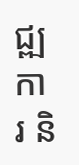ជ្ឍការ និ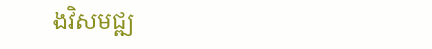ងវិសមជ្ឍ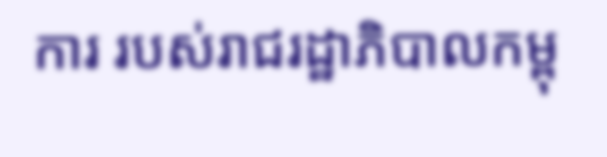ការ របស់រាជរដ្ឋាភិបាលកម្ពុ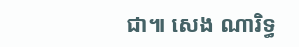ជា៕ សេង ណារិទ្ធ